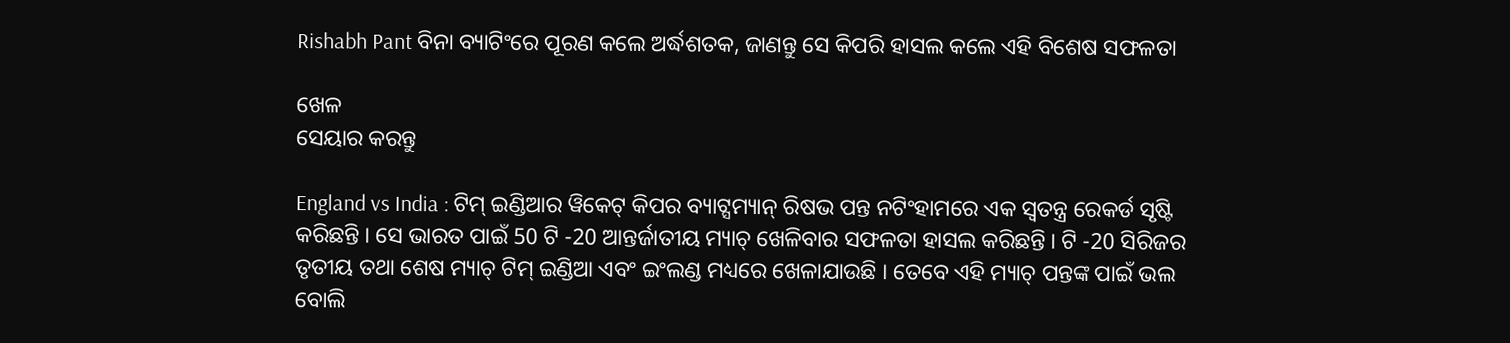Rishabh Pant ବିନା ବ୍ୟାଟିଂରେ ପୂରଣ କଲେ ଅର୍ଦ୍ଧଶତକ, ଜାଣନ୍ତୁ ସେ କିପରି ହାସଲ କଲେ ଏହି ବିଶେଷ ସଫଳତା

ଖେଳ
ସେୟାର କରନ୍ତୁ

England vs India : ଟିମ୍ ଇଣ୍ଡିଆର ୱିକେଟ୍ କିପର ବ୍ୟାଟ୍ସମ୍ୟାନ୍ ରିଷଭ ପନ୍ତ ନଟିଂହାମରେ ଏକ ସ୍ୱତନ୍ତ୍ର ରେକର୍ଡ ସୃଷ୍ଟି କରିଛନ୍ତି । ସେ ଭାରତ ପାଇଁ 50 ଟି -20 ଆନ୍ତର୍ଜାତୀୟ ମ୍ୟାଚ୍ ଖେଳିବାର ସଫଳତା ହାସଲ କରିଛନ୍ତି । ଟି -20 ସିରିଜର ତୃତୀୟ ତଥା ଶେଷ ମ୍ୟାଚ୍ ଟିମ୍ ଇଣ୍ଡିଆ ଏବଂ ଇଂଲଣ୍ଡ ମଧ୍ୟରେ ଖେଳାଯାଉଛି । ତେବେ ଏହି ମ୍ୟାଚ୍ ପନ୍ତଙ୍କ ପାଇଁ ଭଲ ବୋଲି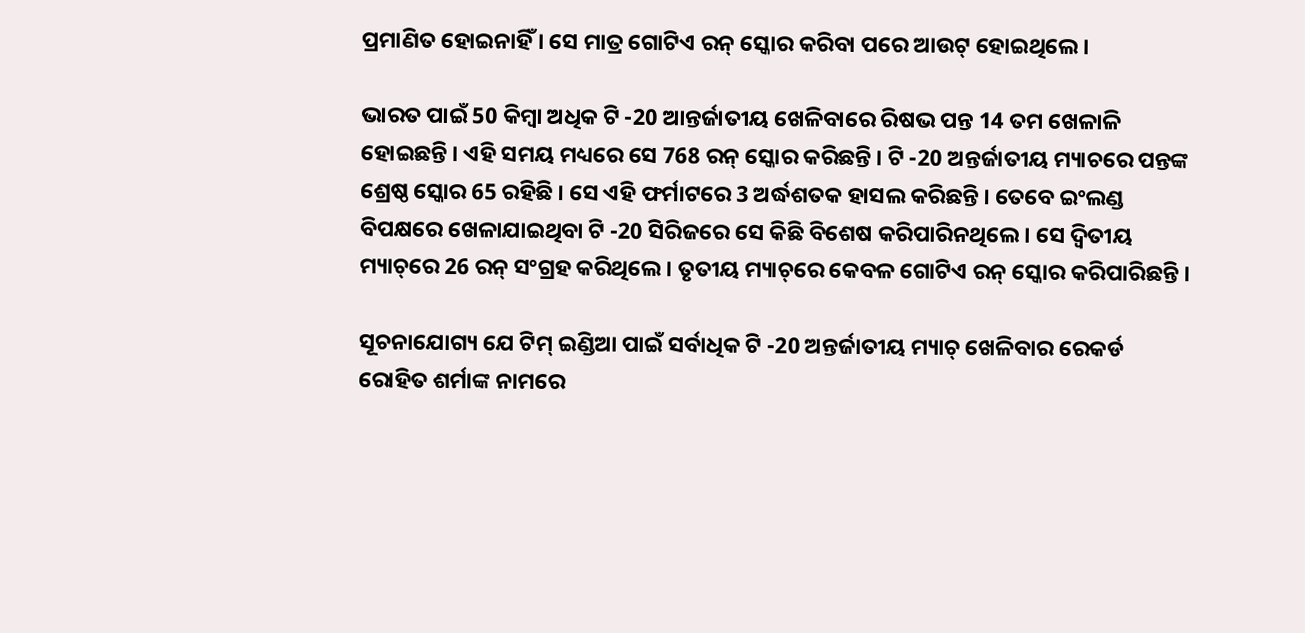ପ୍ରମାଣିତ ହୋଇନାହିଁ । ସେ ମାତ୍ର ଗୋଟିଏ ରନ୍ ସ୍କୋର କରିବା ପରେ ଆଉଟ୍ ହୋଇଥିଲେ ।

ଭାରତ ପାଇଁ 50 କିମ୍ବା ଅଧିକ ଟି -20 ଆନ୍ତର୍ଜାତୀୟ ଖେଳିବାରେ ରିଷଭ ପନ୍ତ 14 ତମ ଖେଳାଳି ହୋଇଛନ୍ତି । ଏହି ସମୟ ମଧ୍ୟରେ ସେ 768 ରନ୍ ସ୍କୋର କରିଛନ୍ତି । ଟି -20 ଅନ୍ତର୍ଜାତୀୟ ମ୍ୟାଚରେ ପନ୍ତଙ୍କ ଶ୍ରେଷ୍ଠ ସ୍କୋର 65 ରହିଛି । ସେ ଏହି ଫର୍ମାଟରେ 3 ଅର୍ଦ୍ଧଶତକ ହାସଲ କରିଛନ୍ତି । ତେବେ ଇଂଲଣ୍ଡ ବିପକ୍ଷରେ ଖେଳାଯାଇଥିବା ଟି -20 ସିରିଜରେ ସେ କିଛି ବିଶେଷ କରିପାରିନଥିଲେ । ସେ ଦ୍ୱିତୀୟ ମ୍ୟାଚ୍‌ରେ 26 ରନ୍ ସଂଗ୍ରହ କରିଥିଲେ । ତୃତୀୟ ମ୍ୟାଚ୍‌ରେ କେବଳ ଗୋଟିଏ ରନ୍‌ ସ୍କୋର କରିପାରିଛନ୍ତି ।

ସୂଚନାଯୋଗ୍ୟ ଯେ ଟିମ୍ ଇଣ୍ଡିଆ ପାଇଁ ସର୍ବାଧିକ ଟି -20 ଅନ୍ତର୍ଜାତୀୟ ମ୍ୟାଚ୍ ଖେଳିବାର ରେକର୍ଡ ରୋହିତ ଶର୍ମାଙ୍କ ନାମରେ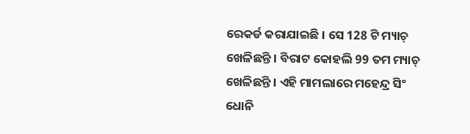ରେକର୍ଡ କରାଯାଇଛି । ସେ 128 ଟି ମ୍ୟାଚ୍ ଖେଳିଛନ୍ତି । ବିରାଟ କୋହଲି 99 ତମ ମ୍ୟାଚ୍ ଖେଳିଛନ୍ତି । ଏହି ମାମଲାରେ ମହେନ୍ଦ୍ର ସିଂ ଧୋନି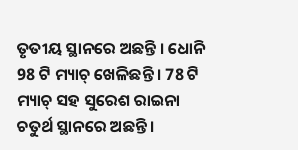ତୃତୀୟ ସ୍ଥାନରେ ଅଛନ୍ତି । ଧୋନି 98 ଟି ମ୍ୟାଚ୍ ଖେଳିଛନ୍ତି । 78 ଟି ମ୍ୟାଚ୍ ସହ ସୁରେଶ ରାଇନା ଚତୁର୍ଥ ସ୍ଥାନରେ ଅଛନ୍ତି ।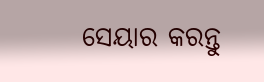ସେୟାର କରନ୍ତୁ